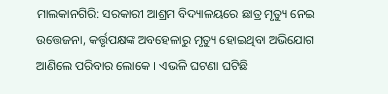ମାଲକାନଗିରି: ସରକାରୀ ଆଶ୍ରମ ବିଦ୍ୟାଳୟରେ ଛାତ୍ର ମୃତ୍ୟୁ ନେଇ ଉତ୍ତେଜନା, କର୍ତ୍ତୃପକ୍ଷଙ୍କ ଅବହେଳାରୁ ମୃତ୍ୟୁ ହୋଇଥିବା ଅଭିଯୋଗ ଆଣିଲେ ପରିବାର ଲୋକେ । ଏଭଳି ଘଟଣା ଘଟିଛି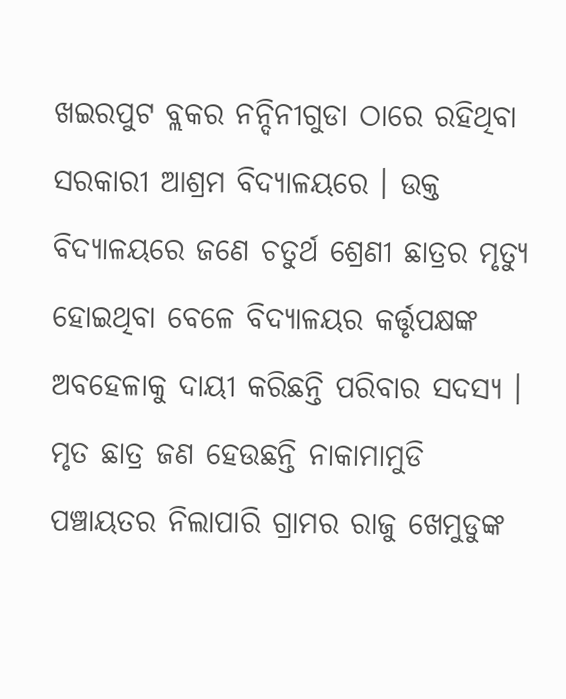ଖଇରପୁଟ ବ୍ଲକର ନନ୍ଦିନୀଗୁଡା ଠାରେ ରହିଥିବା ସରକାରୀ ଆଶ୍ରମ ବିଦ୍ୟାଳୟରେ । ଉକ୍ତ ବିଦ୍ୟାଳୟରେ ଜଣେ ଚତୁର୍ଥ ଶ୍ରେଣୀ ଛାତ୍ରର ମୃତ୍ୟୁ ହୋଇଥିବା ବେଳେ ବିଦ୍ୟାଳୟର କର୍ତ୍ତୃପକ୍ଷଙ୍କ ଅବହେଳାକୁ ଦାୟୀ କରିଛନ୍ତି ପରିବାର ସଦସ୍ୟ । ମୃତ ଛାତ୍ର ଜଣ ହେଉଛନ୍ତି ନାକାମାମୁଡି ପଞ୍ଚାୟତର ନିଲାପାରି ଗ୍ରାମର ରାଜୁ ଖେମୁଡୁଙ୍କ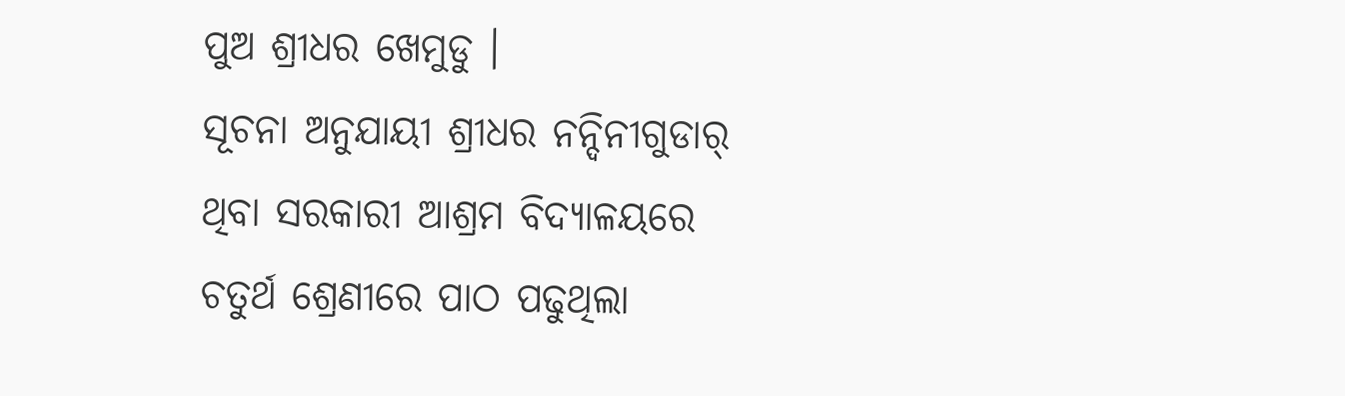ପୁଅ ଶ୍ରୀଧର ଖେମୁଡୁ ।
ସୂଚନା ଅନୁଯାୟୀ ଶ୍ରୀଧର ନନ୍ଦିନୀଗୁଡାର୍ ଥିବା ସରକାରୀ ଆଶ୍ରମ ବିଦ୍ୟାଳୟରେ ଚତୁର୍ଥ ଶ୍ରେଣୀରେ ପାଠ ପଢୁଥିଲା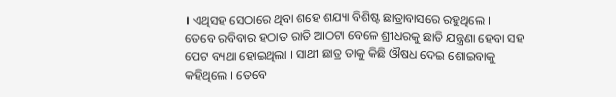। ଏଥିସହ ସେଠାରେ ଥିବା ଶହେ ଶଯ୍ୟା ବିଶିଷ୍ଟ ଛାତ୍ରାବାସରେ ରହୁଥିଲେ । ତେବେ ରବିବାର ହଠାତ ରାତି ଆଠଟା ବେଳେ ଶ୍ରୀଧରକୁ ଛାତି ଯନ୍ତ୍ରଣା ହେବା ସହ ପେଟ ବ୍ୟଥା ହୋଇଥିଲା । ସାଥୀ ଛାତ୍ର ତାକୁ କିଛି ଔଷଧ ଦେଇ ଶୋଇବାକୁ କହିଥିଲେ । ତେବେ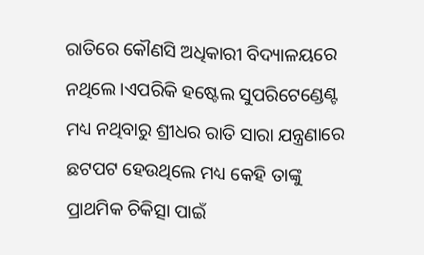ରାତିରେ କୌଣସି ଅଧିକାରୀ ବିଦ୍ୟାଳୟରେ ନଥିଲେ ।ଏପରିକି ହଷ୍ଟେଲ ସୁପରିଟେଣ୍ଡେଣ୍ଟ ମଧ୍ୟ ନଥିବାରୁ ଶ୍ରୀଧର ରାତି ସାରା ଯନ୍ତ୍ରଣାରେ ଛଟପଟ ହେଉଥିଲେ ମଧ୍ୟ କେହି ତାଙ୍କୁ ପ୍ରାଥମିକ ଚିକିତ୍ସା ପାଇଁ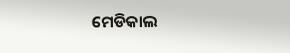ମେଡିକାଲ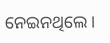ନେଇନଥିଲେ ।